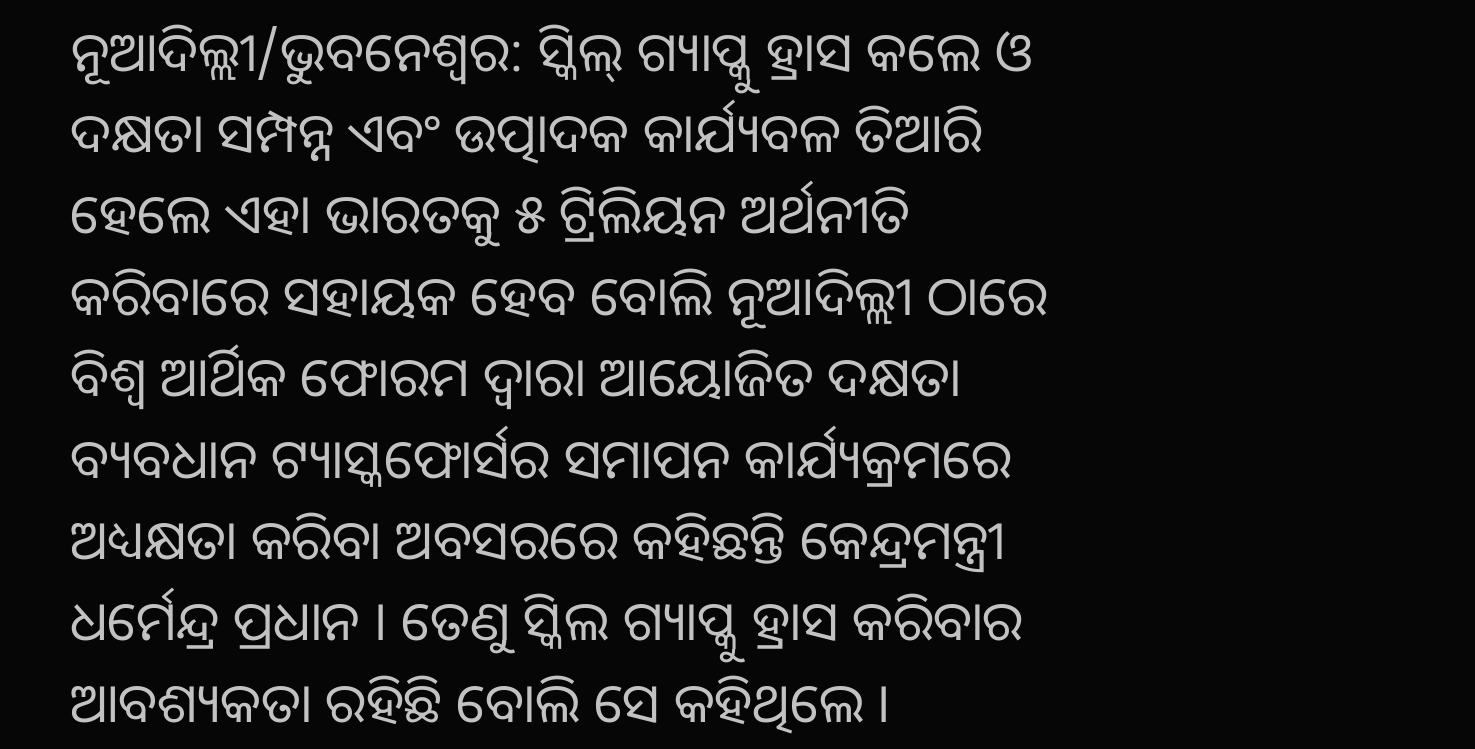ନୂଆଦିଲ୍ଲୀ/ଭୁବନେଶ୍ୱର: ସ୍କିଲ୍ ଗ୍ୟାପ୍କୁ ହ୍ରାସ କଲେ ଓ ଦକ୍ଷତା ସମ୍ପନ୍ନ ଏବଂ ଉତ୍ପାଦକ କାର୍ଯ୍ୟବଳ ତିଆରି ହେଲେ ଏହା ଭାରତକୁ ୫ ଟ୍ରିଲିୟନ ଅର୍ଥନୀତି କରିବାରେ ସହାୟକ ହେବ ବୋଲି ନୂଆଦିଲ୍ଲୀ ଠାରେ ବିଶ୍ୱ ଆର୍ଥିକ ଫୋରମ ଦ୍ୱାରା ଆୟୋଜିତ ଦକ୍ଷତା ବ୍ୟବଧାନ ଟ୍ୟାସ୍କଫୋର୍ସର ସମାପନ କାର୍ଯ୍ୟକ୍ରମରେ ଅଧ୍ୟକ୍ଷତା କରିବା ଅବସରରେ କହିଛନ୍ତି କେନ୍ଦ୍ରମନ୍ତ୍ରୀ ଧର୍ମେନ୍ଦ୍ର ପ୍ରଧାନ । ତେଣୁ ସ୍କିଲ ଗ୍ୟାପ୍କୁ ହ୍ରାସ କରିବାର ଆବଶ୍ୟକତା ରହିଛି ବୋଲି ସେ କହିଥିଲେ ।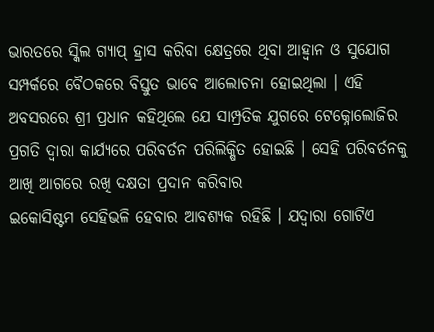ଭାରତରେ ସ୍କିଲ ଗ୍ୟାପ୍ ହ୍ରାସ କରିବା କ୍ଷେତ୍ରରେ ଥିବା ଆହ୍ୱାନ ଓ ସୁଯୋଗ ସମ୍ପର୍କରେ ବୈଠକରେ ବିସ୍ତୁତ ଭାବେ ଆଲୋଚନା ହୋଇଥିଲା । ଏହି ଅବସରରେ ଶ୍ରୀ ପ୍ରଧାନ କହିଥିଲେ ଯେ ସାମ୍ପ୍ରତିକ ଯୁଗରେ ଟେକ୍ନୋଲୋଜିର ପ୍ରଗତି ଦ୍ୱାରା କାର୍ଯ୍ୟରେ ପରିବର୍ତନ ପରିଲିକ୍ଷିତ ହୋଇଛି । ସେହି ପରିବର୍ତନକୁ ଆଖି ଆଗରେ ରଖି ଦକ୍ଷତା ପ୍ରଦାନ କରିବାର
ଇକୋସିଷ୍ଟମ ସେହିଭଳି ହେବାର ଆବଶ୍ୟକ ରହିଛି । ଯଦ୍ୱାରା ଗୋଟିଏ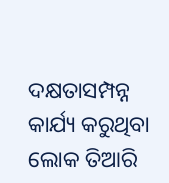ଦକ୍ଷତାସମ୍ପନ୍ନ କାର୍ଯ୍ୟ କରୁଥିବା ଲୋକ ତିଆରି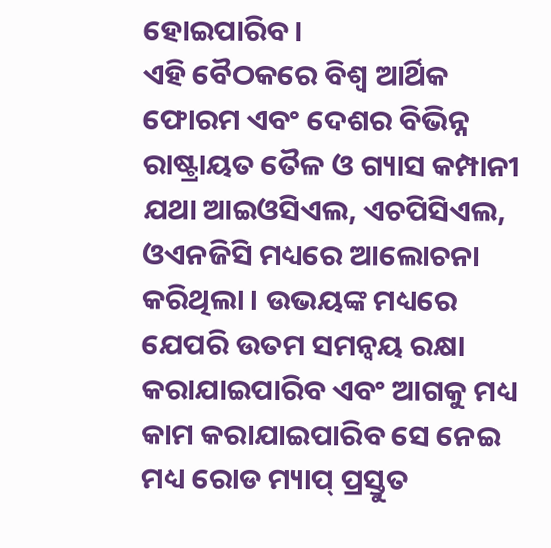ହୋଇପାରିବ।
ଏହି ବୈଠକରେ ବିଶ୍ୱ ଆର୍ଥିକ ଫୋରମ ଏବଂ ଦେଶର ବିଭିନ୍ନ ରାଷ୍ଟ୍ରାୟତ ତୈଳ ଓ ଗ୍ୟାସ କମ୍ପାନୀ ଯଥା ଆଇଓସିଏଲ, ଏଚପିସିଏଲ, ଓଏନଜିସି ମଧ୍ୟରେ ଆଲୋଚନା କରିଥିଲା । ଉଭୟଙ୍କ ମଧ୍ୟରେ ଯେପରି ଉତମ ସମନ୍ୱୟ ରକ୍ଷା କରାଯାଇପାରିବ ଏବଂ ଆଗକୁ ମଧ୍ୟ କାମ କରାଯାଇପାରିବ ସେ ନେଇ ମଧ୍ୟ ରୋଡ ମ୍ୟାପ୍ ପ୍ରସ୍ତୁତ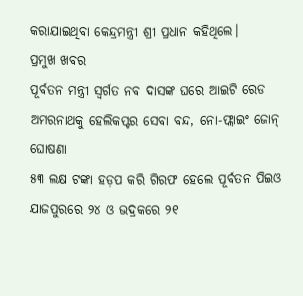କରାଯାଇଥିବା କେନ୍ଦ୍ରମନ୍ତ୍ରୀ ଶ୍ରୀ ପ୍ରଧାନ କହିଥିଲେ।
ପ୍ରମୁଖ ଖବର
ପୂର୍ବତନ ମନ୍ତ୍ରୀ ସ୍ୱର୍ଗତ ନବ ଦାସଙ୍କ ଘରେ ଆଇଟି ରେଡ
ଅମରନାଥକୁ ହେଲିକପ୍ଟର ସେବା ବନ୍ଦ, ନୋ-ଫ୍ଲାଇଂ ଜୋନ୍ ଘୋଷଣା
୫୩ ଲକ୍ଷ ଟଙ୍କା ହଡ଼ପ କରି ଗିରଫ ହେଲେ ପୂର୍ବତନ ପିଇଓ
ଯାଜପୁରରେ ୨୪ ଓ ଭଦ୍ରକରେ ୨୧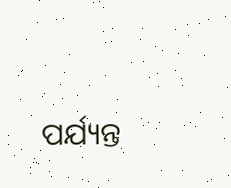ପର୍ଯ୍ୟନ୍ତ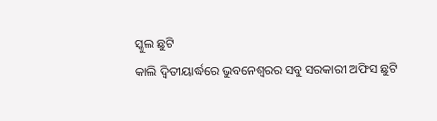ସ୍କୁଲ ଛୁଟି
କାଲି ଦ୍ୱିତୀୟାର୍ଦ୍ଧରେ ଭୁବନେଶ୍ୱରର ସବୁ ସରକାରୀ ଅଫିସ ଛୁଟି